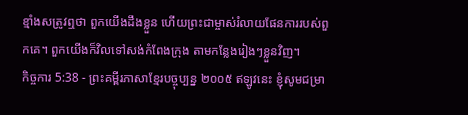ខ្មាំងសត្រូវឮថា ពួកយើងដឹងខ្លួន ហើយព្រះជាម្ចាស់រំលាយផែនការរបស់ពួកគេ។ ពួកយើងក៏វិលទៅសង់កំពែងក្រុង តាមកន្លែងរៀងៗខ្លួនវិញ។
កិច្ចការ 5:38 - ព្រះគម្ពីរភាសាខ្មែរបច្ចុប្បន្ន ២០០៥ ឥឡូវនេះ ខ្ញុំសូមជម្រា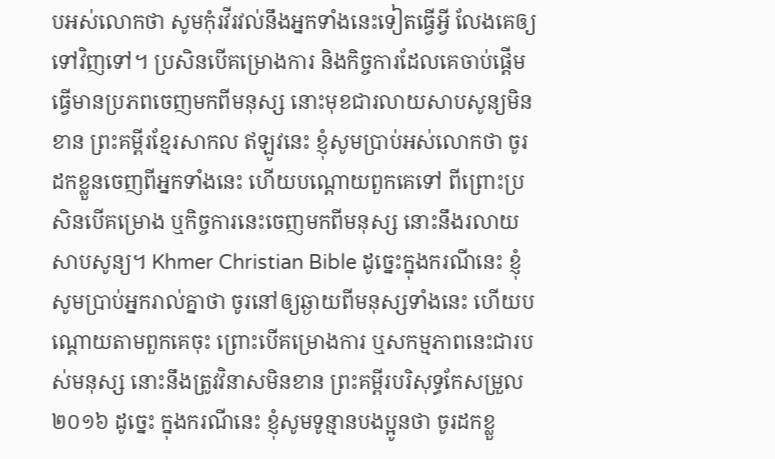បអស់លោកថា សូមកុំរវីរវល់នឹងអ្នកទាំងនេះទៀតធ្វើអ្វី លែងគេឲ្យទៅវិញទៅ។ ប្រសិនបើគម្រោងការ និងកិច្ចការដែលគេចាប់ផ្ដើមធ្វើមានប្រភពចេញមកពីមនុស្ស នោះមុខជារលាយសាបសូន្យមិនខាន ព្រះគម្ពីរខ្មែរសាកល ឥឡូវនេះ ខ្ញុំសូមប្រាប់អស់លោកថា ចូរដកខ្លួនចេញពីអ្នកទាំងនេះ ហើយបណ្ដោយពួកគេទៅ ពីព្រោះប្រសិនបើគម្រោង ឬកិច្ចការនេះចេញមកពីមនុស្ស នោះនឹងរលាយសាបសូន្យ។ Khmer Christian Bible ដូច្នេះក្នុងករណីនេះ ខ្ញុំសូមប្រាប់អ្នករាល់គ្នាថា ចូរនៅឲ្យឆ្ងាយពីមនុស្សទាំងនេះ ហើយបណ្ដោយតាមពួកគេចុះ ព្រោះបើគម្រោងការ ឬសកម្មភាពនេះជារបស់មនុស្ស នោះនឹងត្រូវវិនាសមិនខាន ព្រះគម្ពីរបរិសុទ្ធកែសម្រួល ២០១៦ ដូច្នេះ ក្នុងករណីនេះ ខ្ញុំសូមទូន្មានបងប្អូនថា ចូរដកខ្លួ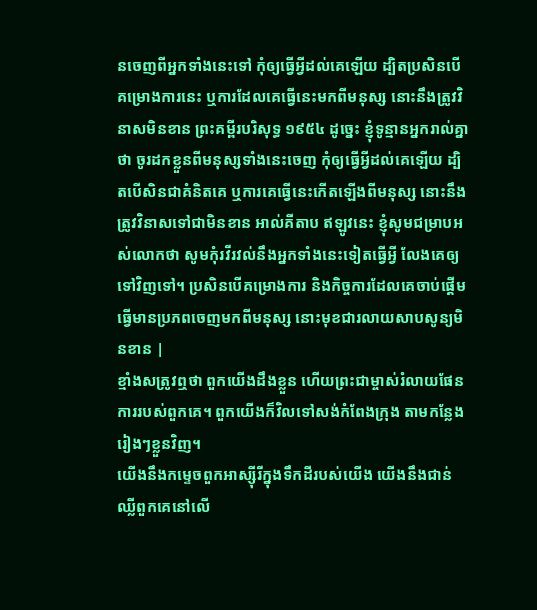នចេញពីអ្នកទាំងនេះទៅ កុំឲ្យធ្វើអ្វីដល់គេឡើយ ដ្បិតប្រសិនបើគម្រោងការនេះ ឬការដែលគេធ្វើនេះមកពីមនុស្ស នោះនឹងត្រូវវិនាសមិនខាន ព្រះគម្ពីរបរិសុទ្ធ ១៩៥៤ ដូច្នេះ ខ្ញុំទូន្មានអ្នករាល់គ្នាថា ចូរដកខ្លួនពីមនុស្សទាំងនេះចេញ កុំឲ្យធ្វើអ្វីដល់គេឡើយ ដ្បិតបើសិនជាគំនិតគេ ឬការគេធ្វើនេះកើតឡើងពីមនុស្ស នោះនឹងត្រូវវិនាសទៅជាមិនខាន អាល់គីតាប ឥឡូវនេះ ខ្ញុំសូមជម្រាបអស់លោកថា សូមកុំរវីរវល់នឹងអ្នកទាំងនេះទៀតធ្វើអ្វី លែងគេឲ្យទៅវិញទៅ។ ប្រសិនបើគម្រោងការ និងកិច្ចការដែលគេចាប់ផ្ដើមធ្វើមានប្រភពចេញមកពីមនុស្ស នោះមុខជារលាយសាបសូន្យមិនខាន |
ខ្មាំងសត្រូវឮថា ពួកយើងដឹងខ្លួន ហើយព្រះជាម្ចាស់រំលាយផែនការរបស់ពួកគេ។ ពួកយើងក៏វិលទៅសង់កំពែងក្រុង តាមកន្លែងរៀងៗខ្លួនវិញ។
យើងនឹងកម្ទេចពួកអាស្ស៊ីរីក្នុងទឹកដីរបស់យើង យើងនឹងជាន់ឈ្លីពួកគេនៅលើ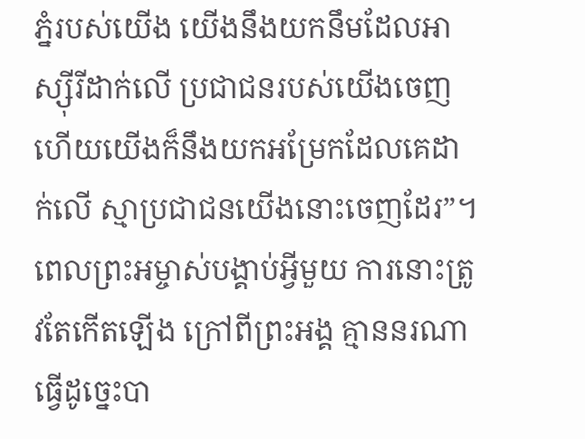ភ្នំរបស់យើង យើងនឹងយកនឹមដែលអាស្ស៊ីរីដាក់លើ ប្រជាជនរបស់យើងចេញ ហើយយើងក៏នឹងយកអម្រែកដែលគេដាក់លើ ស្មាប្រជាជនយើងនោះចេញដែរ”។
ពេលព្រះអម្ចាស់បង្គាប់អ្វីមួយ ការនោះត្រូវតែកើតឡើង ក្រៅពីព្រះអង្គ គ្មាននរណាធ្វើដូច្នេះបា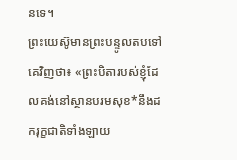នទេ។
ព្រះយេស៊ូមានព្រះបន្ទូលតបទៅគេវិញថា៖ «ព្រះបិតារបស់ខ្ញុំដែលគង់នៅស្ថានបរមសុខ*នឹងដករុក្ខជាតិទាំងឡាយ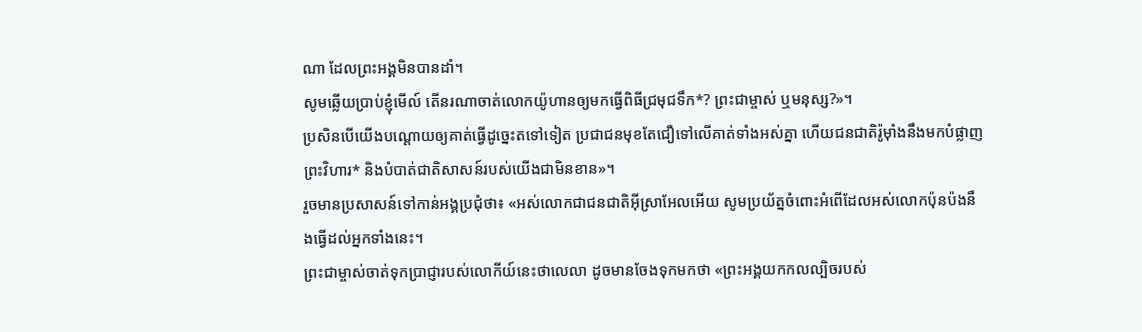ណា ដែលព្រះអង្គមិនបានដាំ។
សូមឆ្លើយប្រាប់ខ្ញុំមើល៍ តើនរណាចាត់លោកយ៉ូហានឲ្យមកធ្វើពិធីជ្រមុជទឹក*? ព្រះជាម្ចាស់ ឬមនុស្ស?»។
ប្រសិនបើយើងបណ្ដោយឲ្យគាត់ធ្វើដូច្នេះតទៅទៀត ប្រជាជនមុខតែជឿទៅលើគាត់ទាំងអស់គ្នា ហើយជនជាតិរ៉ូម៉ាំងនឹងមកបំផ្លាញព្រះវិហារ* និងបំបាត់ជាតិសាសន៍របស់យើងជាមិនខាន»។
រួចមានប្រសាសន៍ទៅកាន់អង្គប្រជុំថា៖ «អស់លោកជាជនជាតិអ៊ីស្រាអែលអើយ សូមប្រយ័ត្នចំពោះអំពើដែលអស់លោកប៉ុនប៉ងនឹងធ្វើដល់អ្នកទាំងនេះ។
ព្រះជាម្ចាស់ចាត់ទុកប្រាជ្ញារបស់លោកីយ៍នេះថាលេលា ដូចមានចែងទុកមកថា «ព្រះអង្គយកកលល្បិចរបស់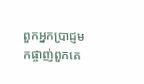ពួកអ្នកប្រាជ្ញមកផ្ចាញ់ពួកគេ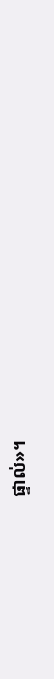ផ្ទាល់»។